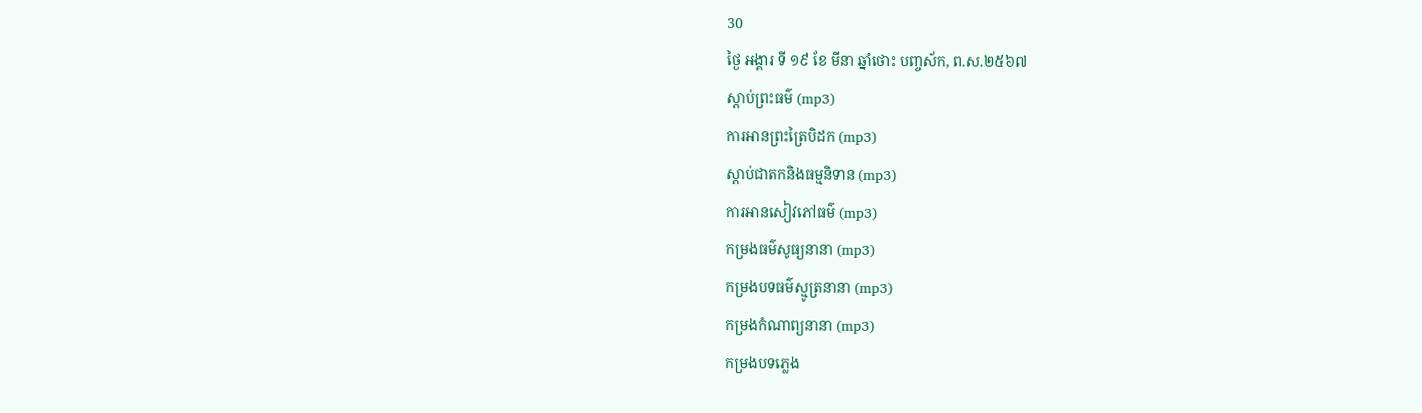30
ថ្ងៃ អង្គារ ទី ១៩ ខែ មីនា ឆ្នាំថោះ បញ្ចស័ក, ព.ស.២៥៦៧
ស្តាប់ព្រះធម៌ (mp3)
ការអានព្រះត្រៃបិដក (mp3)
ស្តាប់ជាតកនិងធម្មនិទាន (mp3)
ការអានសៀវភៅធម៌ (mp3)
កម្រងធម៌សូធ្យនានា (mp3)
កម្រងបទធម៌ស្មូត្រនានា (mp3)
កម្រងកំណាព្យនានា (mp3)
កម្រងបទភ្លេង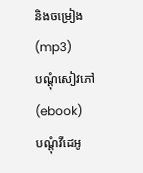និងចម្រៀង (mp3)
បណ្តុំសៀវភៅ (ebook)
បណ្តុំវីដេអូ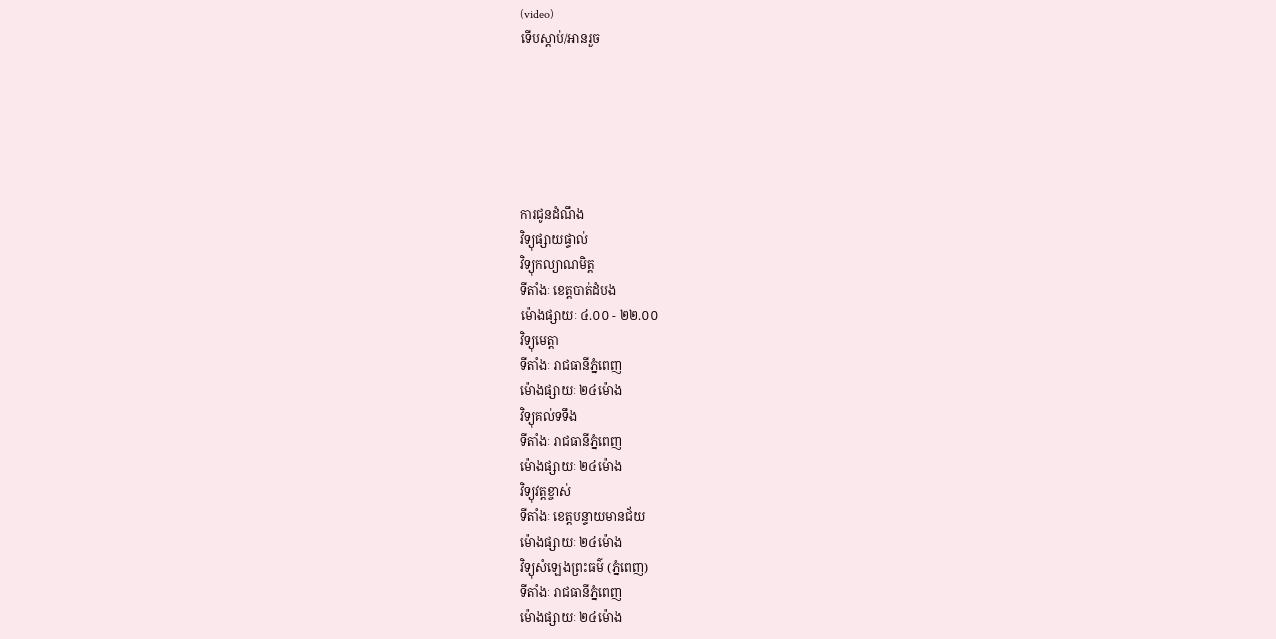(video)
ទើបស្តាប់/អានរួច






ការជូនដំណឹង
វិទ្យុផ្សាយផ្ទាល់
វិទ្យុកល្យាណមិត្ត
ទីតាំងៈ ខេត្តបាត់ដំបង
ម៉ោងផ្សាយៈ ៤.០០ - ២២.០០
វិទ្យុមេត្តា
ទីតាំងៈ រាជធានីភ្នំពេញ
ម៉ោងផ្សាយៈ ២៤ម៉ោង
វិទ្យុគល់ទទឹង
ទីតាំងៈ រាជធានីភ្នំពេញ
ម៉ោងផ្សាយៈ ២៤ម៉ោង
វិទ្យុវត្តខ្ចាស់
ទីតាំងៈ ខេត្តបន្ទាយមានជ័យ
ម៉ោងផ្សាយៈ ២៤ម៉ោង
វិទ្យុសំឡេងព្រះធម៌ (ភ្នំពេញ)
ទីតាំងៈ រាជធានីភ្នំពេញ
ម៉ោងផ្សាយៈ ២៤ម៉ោង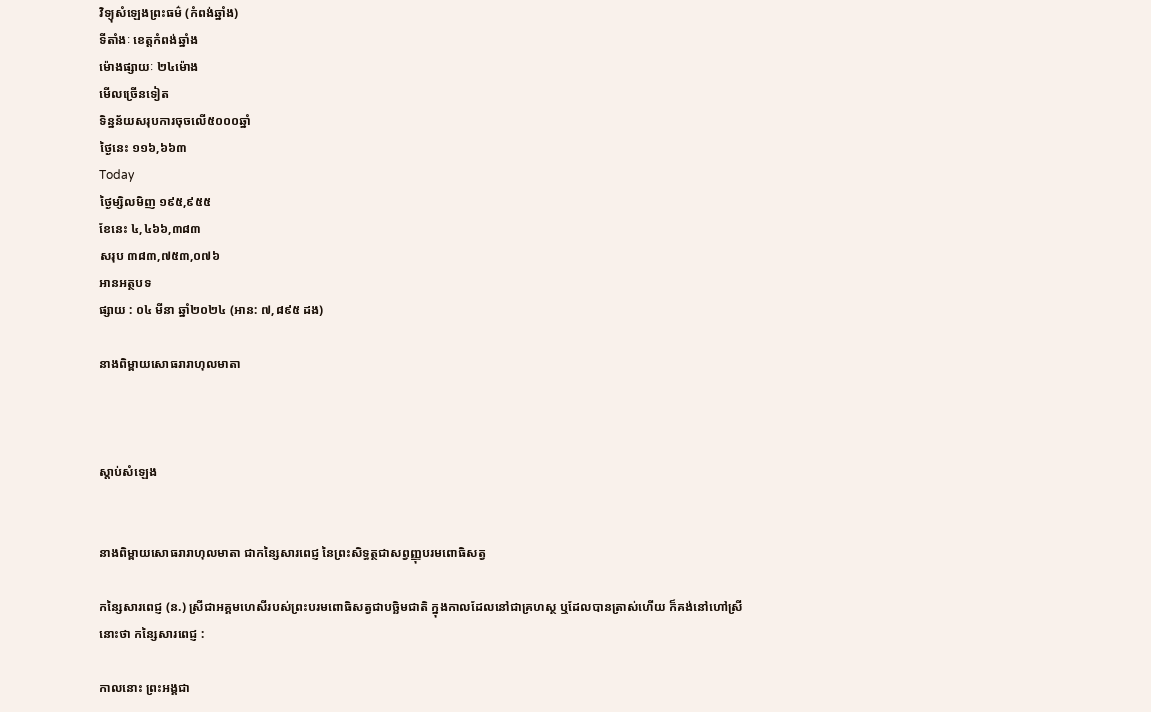វិទ្យុសំឡេងព្រះធម៌ (កំពង់ឆ្នាំង)
ទីតាំងៈ ខេត្តកំពង់ឆ្នាំង
ម៉ោងផ្សាយៈ ២៤ម៉ោង
មើលច្រើនទៀត
ទិន្នន័យសរុបការចុចលើ៥០០០ឆ្នាំ
ថ្ងៃនេះ ១១៦,៦៦៣
Today
ថ្ងៃម្សិលមិញ ១៩៥,៩៥៥
ខែនេះ ៤,៤៦៦,៣៨៣
សរុប ៣៨៣,៧៥៣,០៧៦
អានអត្ថបទ
ផ្សាយ : ០៤ មីនា ឆ្នាំ២០២៤ (អាន: ៧,៨៩៥ ដង)

នាងពិម្ពាយសោធរារាហុលមាតា



ស្តាប់សំឡេង


នាងពិម្ពាយសោធរារាហុលមាតា ជាកន្សៃសារពេជ្ញ នៃព្រះសិទ្ធត្ថជាសព្វញ្ញុបរមពោធិសត្វ

កន្សៃសារពេជ្ញ (ន.) ស្រីជាអគ្គមហេសីរបស់ព្រះបរមពោធិសត្វជាបច្ឆិមជាតិ ក្នុងកាលដែលនៅជាគ្រហស្ថ ឬដែលបានត្រាស់ហើយ ក៏គង់នៅហៅស្រីនោះថា កន្សៃសារពេជ្ញ :

កាលនោះ ព្រះអង្គជា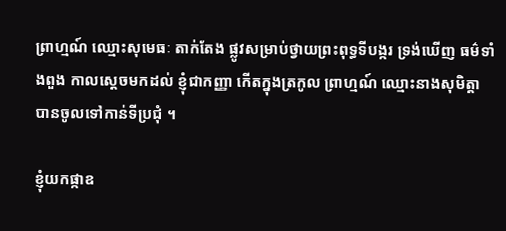ព្រាហ្មណ៍ ឈ្មោះសុមេធៈ តាក់តែង ផ្លូវសម្រាប់ថ្វាយព្រះពុទ្ធទីបង្ករ ទ្រង់ឃើញ ធម៌ទាំងពួង កាលស្ដេចមកដល់ ខ្ញុំជាកញ្ញា កើតក្នុងត្រកូល ព្រាហ្មណ៍ ឈ្មោះនាងសុមិត្តា បានចូលទៅកាន់ទីប្រជុំ ។

ខ្ញុំយកផ្កាឧ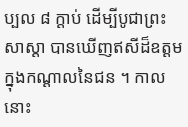ប្បល ៨ ក្ដាប់ ដើម្បីបូជាព្រះសាស្ដា បានឃើញឥសីដ៏ឧត្ដម ក្នុងកណ្ដាលនៃជន ។ កាលនោះ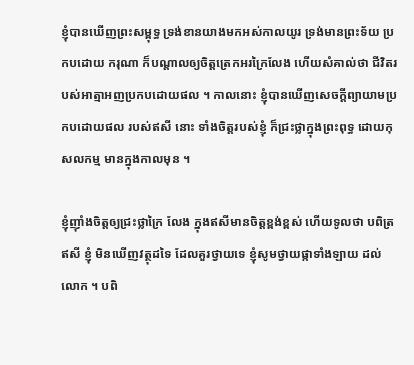ខ្ញុំបានឃើញព្រះសម្ពុទ្ធ ទ្រង់ខានយាងមកអស់កាលយូរ ទ្រង់មានព្រះទ័យ ប្រកបដោយ ករុណា ក៏បណ្ដាលឲ្យចិត្តត្រេកអរក្រៃលែង ហើយសំគាល់ថា ជីវិតរបស់អាត្មាអញប្រកបដោយផល ។ កាលនោះ ខ្ញុំបានឃើញសេចក្ដីព្យាយាមប្រកបដោយផល របស់ឥសី នោះ ទាំងចិត្តរបស់ខ្ញុំ ក៏ជ្រះថ្លាក្នុងព្រះពុទ្ធ ដោយកុសលកម្ម មានក្នុងកាលមុន ។

ខ្ញុំញ៉ាំងចិត្តឲ្យជ្រះថ្លាក្រៃ លែង ក្នុងឥសីមានចិត្តខ្ពង់ខ្ពស់ ហើយទូលថា បពិត្រឥសី ខ្ញុំ មិនឃើញវត្ថុដទៃ ដែលគួរថ្វាយទេ ខ្ញុំសូមថ្វាយផ្កាទាំងឡាយ ដល់លោក ។ បពិ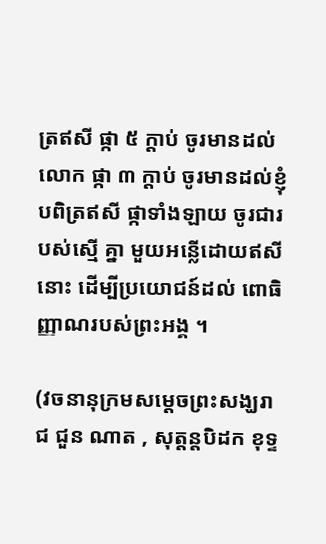ត្រឥសី ផ្កា ៥ ក្ដាប់ ចូរមានដល់លោក ផ្កា ៣ ក្ដាប់ ចូរមានដល់ខ្ញុំ បពិត្រឥសី ផ្កាទាំងឡាយ ចូរជារបស់ស្មើ គ្នា មួយអន្លើដោយឥសីនោះ ដើម្បីប្រយោជន៍ដល់ ពោធិញ្ញាណរបស់ព្រះអង្គ ។

(វចនានុក្រមសម្ដេចព្រះសង្ឃរាជ ជួន ណាត , សុត្តន្តបិដក ខុទ្ទ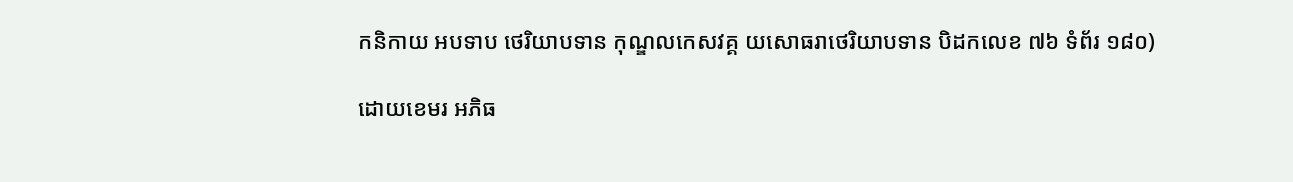កនិកាយ អបទាប ថេរិយាបទាន កុណ្ឌលកេសវគ្គ យសោធរាថេរិយាបទាន បិដកលេខ ៧៦ ទំព័រ ១៨០)

ដោយខេមរ អភិធ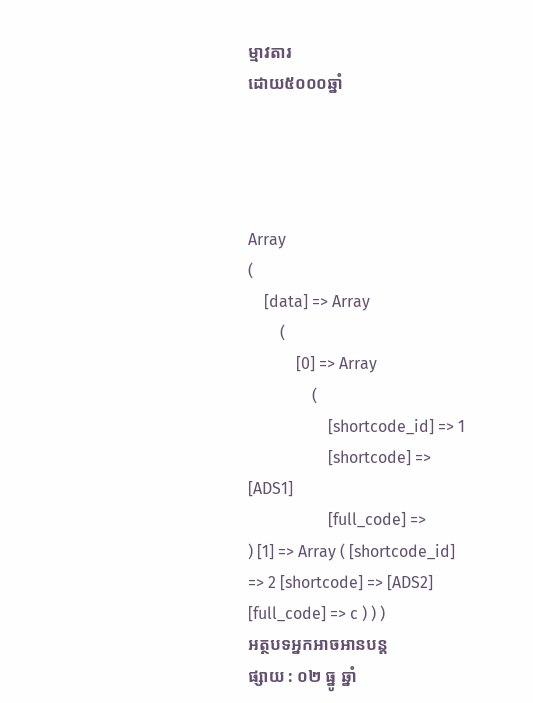ម្មាវតារ
ដោយ៥០០០ឆ្នាំ




Array
(
    [data] => Array
        (
            [0] => Array
                (
                    [shortcode_id] => 1
                    [shortcode] => [ADS1]
                    [full_code] =>
) [1] => Array ( [shortcode_id] => 2 [shortcode] => [ADS2] [full_code] => c ) ) )
អត្ថបទអ្នកអាចអានបន្ត
ផ្សាយ : ០២ ធ្នូ ឆ្នាំ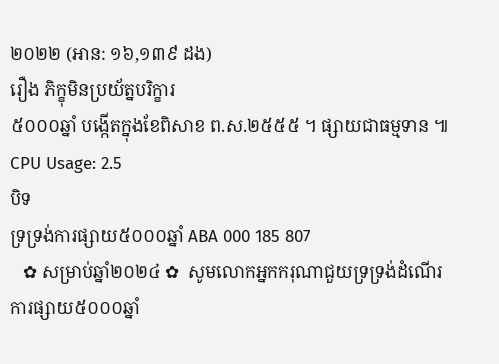២០២២ (អាន: ១៦,១៣៩ ដង)
រឿង ភិក្ខុមិនប្រយ័ត្នបរិក្ខារ
៥០០០ឆ្នាំ បង្កើតក្នុងខែពិសាខ ព.ស.២៥៥៥ ។ ផ្សាយជាធម្មទាន ៕
CPU Usage: 2.5
បិទ
ទ្រទ្រង់ការផ្សាយ៥០០០ឆ្នាំ ABA 000 185 807
   ✿ សម្រាប់ឆ្នាំ២០២៤ ✿  សូមលោកអ្នកករុណាជួយទ្រទ្រង់ដំណើរការផ្សាយ៥០០០ឆ្នាំ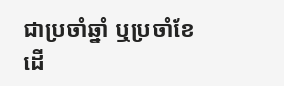ជាប្រចាំឆ្នាំ ឬប្រចាំខែ  ដើ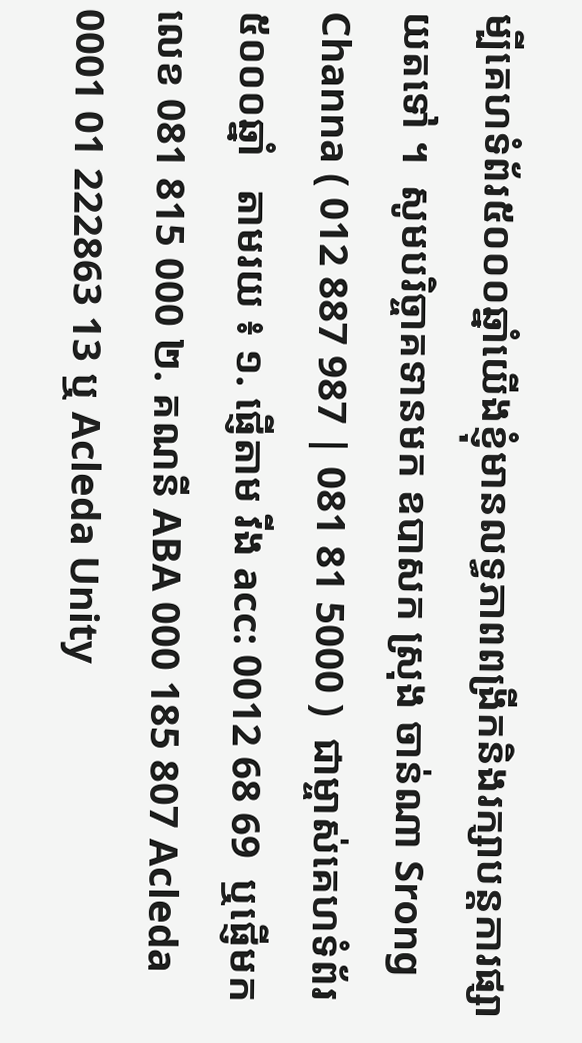ម្បីគេហទំព័រ៥០០០ឆ្នាំយើងខ្ញុំមានលទ្ធភាពពង្រីកនិងរក្សាបន្តការផ្សាយតទៅ ។  សូមបរិច្ចាគទានមក ឧបាសក ស្រុង ចាន់ណា Srong Channa ( 012 887 987 | 081 81 5000 )  ជាម្ចាស់គេហទំព័រ៥០០០ឆ្នាំ   តាមរយ ៖ ១. ផ្ញើតាម វីង acc: 0012 68 69  ឬផ្ញើមកលេខ 081 815 000 ២. គណនី ABA 000 185 807 Acleda 0001 01 222863 13 ឬ Acleda Unity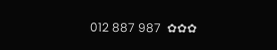012 887 987  ✿✿✿